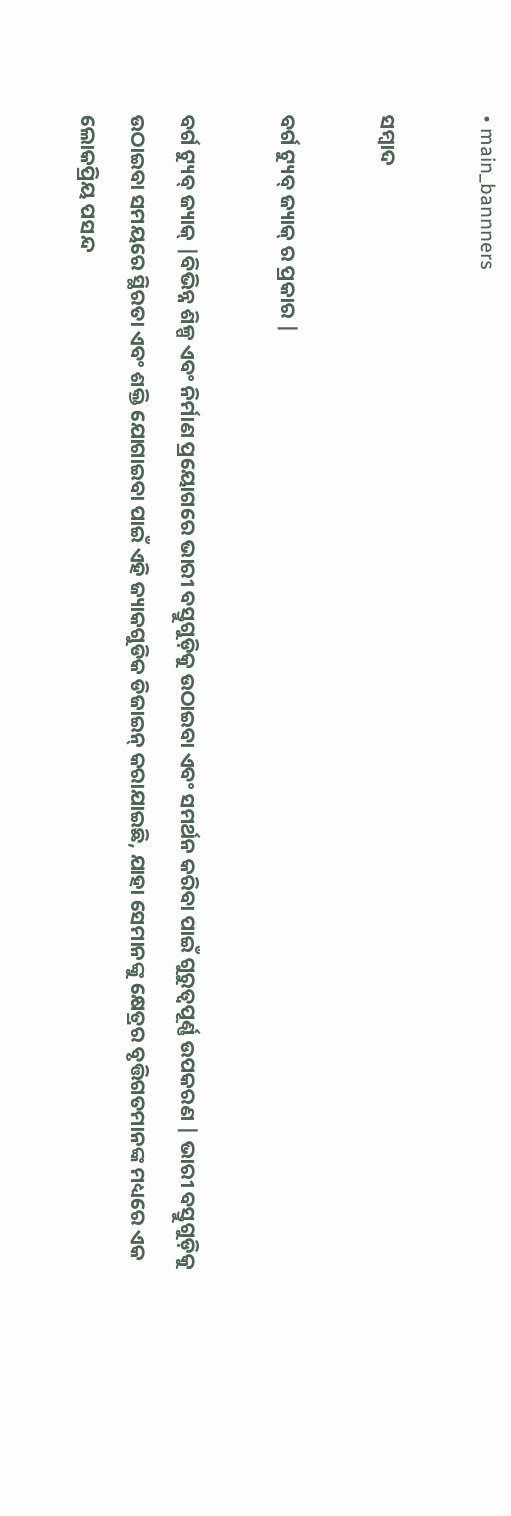• main_bannners

ସମ୍ବାଦ

ବର୍ଗ ଟ୍ୟୁବ୍ ଜ୍ୟାକ୍ ର ପ୍ରକାର |

ବର୍ଗ ଟ୍ୟୁବ୍ ଜ୍ୟାକ୍ |ବିଭିନ୍ନ ଶିଳ୍ପ ଏବଂ ନିର୍ମାଣ ପ୍ରୟୋଗରେ ଭାରୀ ବସ୍ତୁଗୁଡ଼ିକୁ ଉଠାଇବା ଏବଂ ସମର୍ଥନ କରିବା ପାଇଁ ଗୁରୁତ୍ୱପୂର୍ଣ୍ଣ ଉପକରଣ | ଭାରୀ ବସ୍ତୁଗୁଡ଼ିକୁ ଉଠାଇବା ସମୟରେ ସ୍ଥିରତା ଏବଂ ଶକ୍ତି ଯୋଗାଇବା ପାଇଁ ଏହି ଜ୍ୟାକଗୁଡିକ ଡିଜାଇନ୍ କରାଯାଇଛି, ଯାହା ସେମାନଙ୍କୁ କ୍ଷେତ୍ରର ବୃତ୍ତିଗତମାନଙ୍କ ମଧ୍ୟରେ ଏକ ଲୋକପ୍ରିୟ ପସନ୍ଦ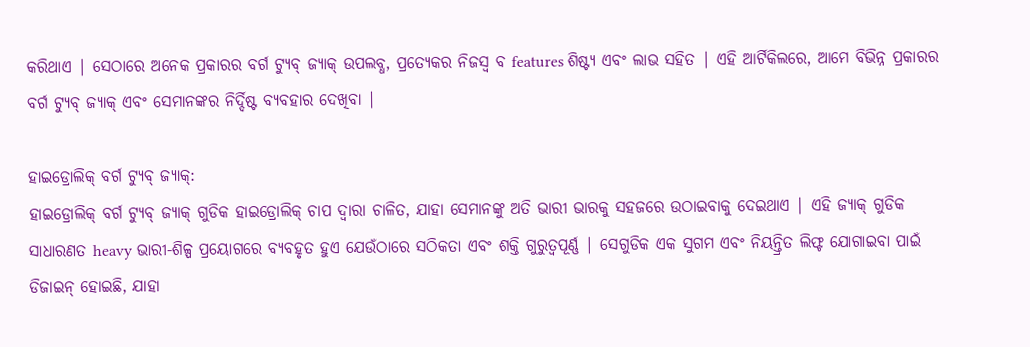କରିଥାଏ | ସେଠାରେ ଅନେକ ପ୍ରକାରର ବର୍ଗ ଟ୍ୟୁବ୍ ଜ୍ୟାକ୍ ଉପଲବ୍ଧ, ପ୍ରତ୍ୟେକର ନିଜସ୍ୱ ବ features ଶିଷ୍ଟ୍ୟ ଏବଂ ଲାଭ ସହିତ | ଏହି ଆର୍ଟିକିଲରେ, ଆମେ ବିଭିନ୍ନ ପ୍ରକାରର ବର୍ଗ ଟ୍ୟୁବ୍ ଜ୍ୟାକ୍ ଏବଂ ସେମାନଙ୍କର ନିର୍ଦ୍ଦିଷ୍ଟ ବ୍ୟବହାର ଦେଖିବା |

ହାଇଡ୍ରୋଲିକ୍ ବର୍ଗ ଟ୍ୟୁବ୍ ଜ୍ୟାକ୍:
ହାଇଡ୍ରୋଲିକ୍ ବର୍ଗ ଟ୍ୟୁବ୍ ଜ୍ୟାକ୍ ଗୁଡିକ ହାଇଡ୍ରୋଲିକ୍ ଚାପ ଦ୍ୱାରା ଚାଳିତ, ଯାହା ସେମାନଙ୍କୁ ଅତି ଭାରୀ ଭାରକୁ ସହଜରେ ଉଠାଇବାକୁ ଦେଇଥାଏ | ଏହି ଜ୍ୟାକ୍ ଗୁଡିକ ସାଧାରଣତ heavy ଭାରୀ-ଶିଳ୍ପ ପ୍ରୟୋଗରେ ବ୍ୟବହୃତ ହୁଏ ଯେଉଁଠାରେ ସଠିକତା ଏବଂ ଶକ୍ତି ଗୁରୁତ୍ୱପୂର୍ଣ୍ଣ | ସେଗୁଡିକ ଏକ ସୁଗମ ଏବଂ ନିୟନ୍ତ୍ରିତ ଲିଫ୍ଟ ଯୋଗାଇବା ପାଇଁ ଡିଜାଇନ୍ ହୋଇଛି, ଯାହା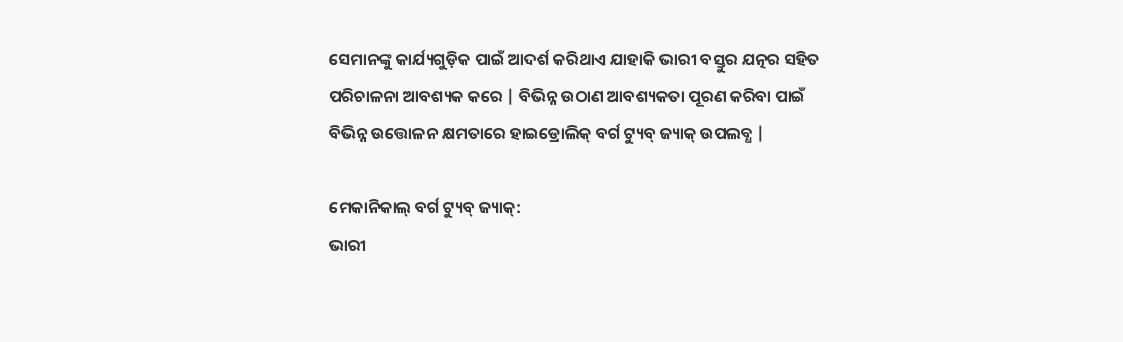ସେମାନଙ୍କୁ କାର୍ଯ୍ୟଗୁଡ଼ିକ ପାଇଁ ଆଦର୍ଶ କରିଥାଏ ଯାହାକି ଭାରୀ ବସ୍ତୁର ଯତ୍ନର ସହିତ ପରିଚାଳନା ଆବଶ୍ୟକ କରେ | ବିଭିନ୍ନ ଉଠାଣ ଆବଶ୍ୟକତା ପୂରଣ କରିବା ପାଇଁ ବିଭିନ୍ନ ଉତ୍ତୋଳନ କ୍ଷମତାରେ ହାଇଡ୍ରୋଲିକ୍ ବର୍ଗ ଟ୍ୟୁବ୍ ଜ୍ୟାକ୍ ଉପଲବ୍ଧ |

ମେକାନିକାଲ୍ ବର୍ଗ ଟ୍ୟୁବ୍ ଜ୍ୟାକ୍:
ଭାରୀ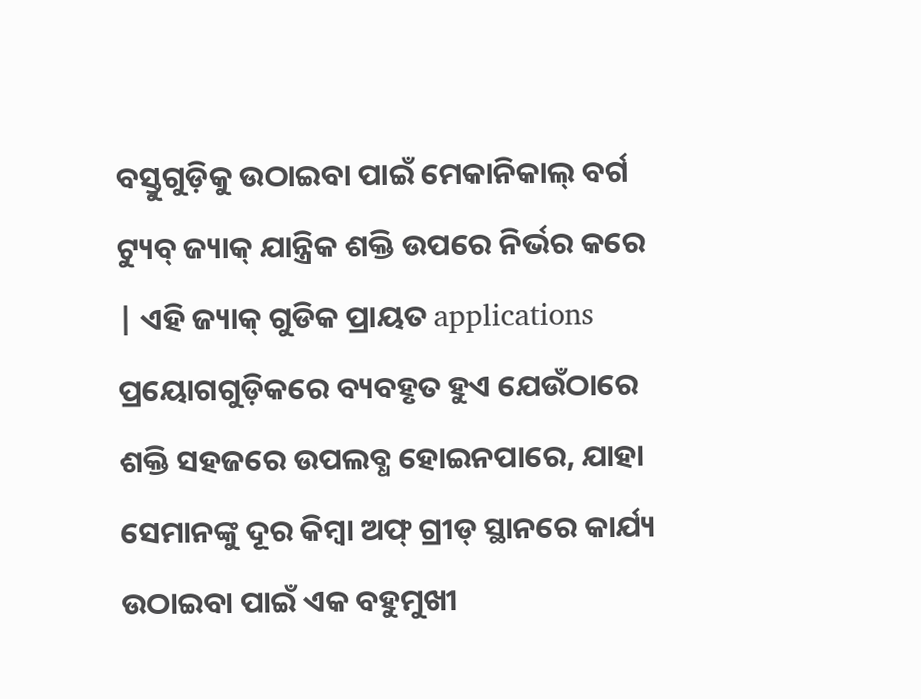ବସ୍ତୁଗୁଡ଼ିକୁ ଉଠାଇବା ପାଇଁ ମେକାନିକାଲ୍ ବର୍ଗ ଟ୍ୟୁବ୍ ଜ୍ୟାକ୍ ଯାନ୍ତ୍ରିକ ଶକ୍ତି ଉପରେ ନିର୍ଭର କରେ | ଏହି ଜ୍ୟାକ୍ ଗୁଡିକ ପ୍ରାୟତ applications ପ୍ରୟୋଗଗୁଡ଼ିକରେ ବ୍ୟବହୃତ ହୁଏ ଯେଉଁଠାରେ ଶକ୍ତି ସହଜରେ ଉପଲବ୍ଧ ହୋଇନପାରେ, ଯାହା ସେମାନଙ୍କୁ ଦୂର କିମ୍ବା ଅଫ୍ ଗ୍ରୀଡ୍ ସ୍ଥାନରେ କାର୍ଯ୍ୟ ଉଠାଇବା ପାଇଁ ଏକ ବହୁମୁଖୀ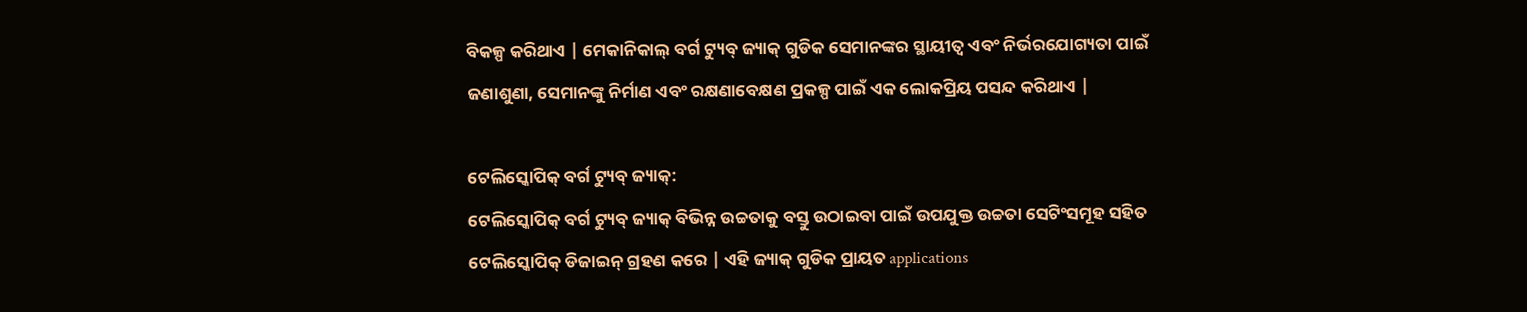ବିକଳ୍ପ କରିଥାଏ | ମେକାନିକାଲ୍ ବର୍ଗ ଟ୍ୟୁବ୍ ଜ୍ୟାକ୍ ଗୁଡିକ ସେମାନଙ୍କର ସ୍ଥାୟୀତ୍ୱ ଏବଂ ନିର୍ଭରଯୋଗ୍ୟତା ପାଇଁ ଜଣାଶୁଣା, ସେମାନଙ୍କୁ ନିର୍ମାଣ ଏବଂ ରକ୍ଷଣାବେକ୍ଷଣ ପ୍ରକଳ୍ପ ପାଇଁ ଏକ ଲୋକପ୍ରିୟ ପସନ୍ଦ କରିଥାଏ |

ଟେଲିସ୍କୋପିକ୍ ବର୍ଗ ଟ୍ୟୁବ୍ ଜ୍ୟାକ୍:
ଟେଲିସ୍କୋପିକ୍ ବର୍ଗ ଟ୍ୟୁବ୍ ଜ୍ୟାକ୍ ବିଭିନ୍ନ ଉଚ୍ଚତାକୁ ବସ୍ତୁ ଉଠାଇବା ପାଇଁ ଉପଯୁକ୍ତ ଉଚ୍ଚତା ସେଟିଂସମୂହ ସହିତ ଟେଲିସ୍କୋପିକ୍ ଡିଜାଇନ୍ ଗ୍ରହଣ କରେ | ଏହି ଜ୍ୟାକ୍ ଗୁଡିକ ପ୍ରାୟତ applications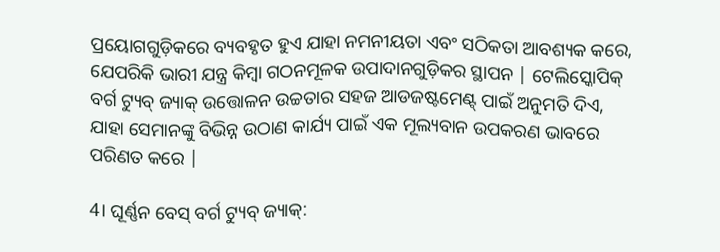ପ୍ରୟୋଗଗୁଡ଼ିକରେ ବ୍ୟବହୃତ ହୁଏ ଯାହା ନମନୀୟତା ଏବଂ ସଠିକତା ଆବଶ୍ୟକ କରେ, ଯେପରିକି ଭାରୀ ଯନ୍ତ୍ର କିମ୍ବା ଗଠନମୂଳକ ଉପାଦାନଗୁଡ଼ିକର ସ୍ଥାପନ | ଟେଲିସ୍କୋପିକ୍ ବର୍ଗ ଟ୍ୟୁବ୍ ଜ୍ୟାକ୍ ଉତ୍ତୋଳନ ଉଚ୍ଚତାର ସହଜ ଆଡଜଷ୍ଟମେଣ୍ଟ୍ ପାଇଁ ଅନୁମତି ଦିଏ, ଯାହା ସେମାନଙ୍କୁ ବିଭିନ୍ନ ଉଠାଣ କାର୍ଯ୍ୟ ପାଇଁ ଏକ ମୂଲ୍ୟବାନ ଉପକରଣ ଭାବରେ ପରିଣତ କରେ |

4। ଘୂର୍ଣ୍ଣନ ବେସ୍ ବର୍ଗ ଟ୍ୟୁବ୍ ଜ୍ୟାକ୍: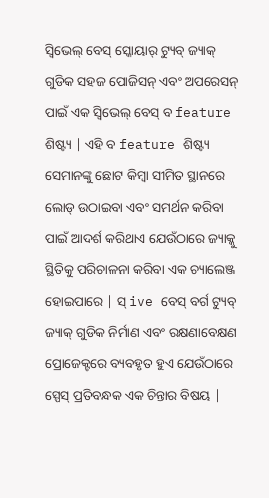ସ୍ୱିଭେଲ୍ ବେସ୍ ସ୍କୋୟାର୍ ଟ୍ୟୁବ୍ ଜ୍ୟାକ୍ ଗୁଡିକ ସହଜ ପୋଜିସନ୍ ଏବଂ ଅପରେସନ୍ ପାଇଁ ଏକ ସ୍ୱିଭେଲ୍ ବେସ୍ ବ feature ଶିଷ୍ଟ୍ୟ | ଏହି ବ feature ଶିଷ୍ଟ୍ୟ ସେମାନଙ୍କୁ ଛୋଟ କିମ୍ବା ସୀମିତ ସ୍ଥାନରେ ଲୋଡ୍ ଉଠାଇବା ଏବଂ ସମର୍ଥନ କରିବା ପାଇଁ ଆଦର୍ଶ କରିଥାଏ ଯେଉଁଠାରେ ଜ୍ୟାକ୍କୁ ସ୍ଥିତିକୁ ପରିଚାଳନା କରିବା ଏକ ଚ୍ୟାଲେଞ୍ଜ ହୋଇପାରେ | ସ୍ ive ବେସ୍ ବର୍ଗ ଟ୍ୟୁବ୍ ଜ୍ୟାକ୍ ଗୁଡିକ ନିର୍ମାଣ ଏବଂ ରକ୍ଷଣାବେକ୍ଷଣ ପ୍ରୋଜେକ୍ଟରେ ବ୍ୟବହୃତ ହୁଏ ଯେଉଁଠାରେ ସ୍ପେସ୍ ପ୍ରତିବନ୍ଧକ ଏକ ଚିନ୍ତାର ବିଷୟ |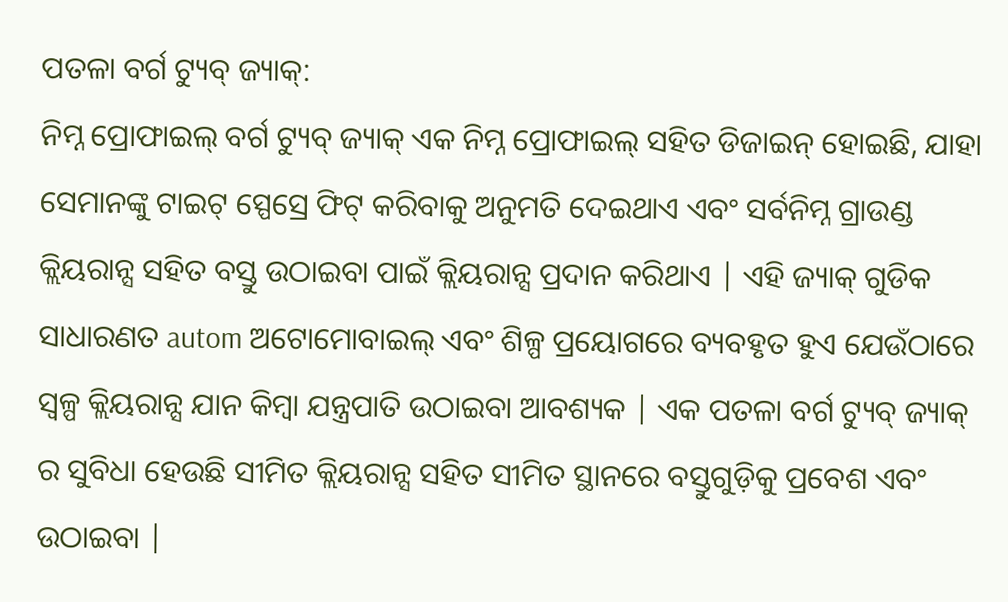ପତଳା ବର୍ଗ ଟ୍ୟୁବ୍ ଜ୍ୟାକ୍:
ନିମ୍ନ ପ୍ରୋଫାଇଲ୍ ବର୍ଗ ଟ୍ୟୁବ୍ ଜ୍ୟାକ୍ ଏକ ନିମ୍ନ ପ୍ରୋଫାଇଲ୍ ସହିତ ଡିଜାଇନ୍ ହୋଇଛି, ଯାହା ସେମାନଙ୍କୁ ଟାଇଟ୍ ସ୍ପେସ୍ରେ ଫିଟ୍ କରିବାକୁ ଅନୁମତି ଦେଇଥାଏ ଏବଂ ସର୍ବନିମ୍ନ ଗ୍ରାଉଣ୍ଡ କ୍ଲିୟରାନ୍ସ ସହିତ ବସ୍ତୁ ଉଠାଇବା ପାଇଁ କ୍ଲିୟରାନ୍ସ ପ୍ରଦାନ କରିଥାଏ | ଏହି ଜ୍ୟାକ୍ ଗୁଡିକ ସାଧାରଣତ autom ଅଟୋମୋବାଇଲ୍ ଏବଂ ଶିଳ୍ପ ପ୍ରୟୋଗରେ ବ୍ୟବହୃତ ହୁଏ ଯେଉଁଠାରେ ସ୍ୱଳ୍ପ କ୍ଲିୟରାନ୍ସ ଯାନ କିମ୍ବା ଯନ୍ତ୍ରପାତି ଉଠାଇବା ଆବଶ୍ୟକ | ଏକ ପତଳା ବର୍ଗ ଟ୍ୟୁବ୍ ଜ୍ୟାକ୍ ର ସୁବିଧା ହେଉଛି ସୀମିତ କ୍ଲିୟରାନ୍ସ ସହିତ ସୀମିତ ସ୍ଥାନରେ ବସ୍ତୁଗୁଡ଼ିକୁ ପ୍ରବେଶ ଏବଂ ଉଠାଇବା |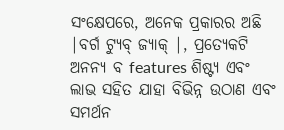ସଂକ୍ଷେପରେ, ଅନେକ ପ୍ରକାରର ଅଛି |ବର୍ଗ ଟ୍ୟୁବ୍ ଜ୍ୟାକ୍ |, ପ୍ରତ୍ୟେକଟି ଅନନ୍ୟ ବ features ଶିଷ୍ଟ୍ୟ ଏବଂ ଲାଭ ସହିତ ଯାହା ବିଭିନ୍ନ ଉଠାଣ ଏବଂ ସମର୍ଥନ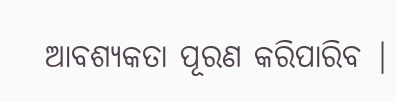ଆବଶ୍ୟକତା ପୂରଣ କରିପାରିବ |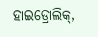ହାଇଡ୍ରୋଲିକ୍,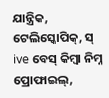ଯାନ୍ତ୍ରିକ, ଟେଲିସ୍କୋପିକ୍, ସ୍ ive ବେସ୍ କିମ୍ବା ନିମ୍ନ ପ୍ରୋଫାଇଲ୍,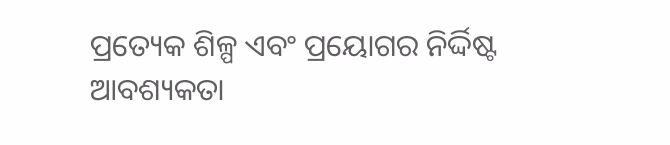ପ୍ରତ୍ୟେକ ଶିଳ୍ପ ଏବଂ ପ୍ରୟୋଗର ନିର୍ଦ୍ଦିଷ୍ଟ ଆବଶ୍ୟକତା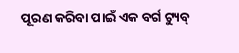ପୂରଣ କରିବା ପାଇଁ ଏକ ବର୍ଗ ଟ୍ୟୁବ୍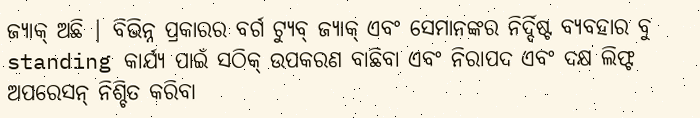ଜ୍ୟାକ୍ ଅଛି | ବିଭିନ୍ନ ପ୍ରକାରର ବର୍ଗ ଟ୍ୟୁବ୍ ଜ୍ୟାକ୍ ଏବଂ ସେମାନଙ୍କର ନିର୍ଦ୍ଦିଷ୍ଟ ବ୍ୟବହାର ବୁ standing କାର୍ଯ୍ୟ ପାଇଁ ସଠିକ୍ ଉପକରଣ ବାଛିବା ଏବଂ ନିରାପଦ ଏବଂ ଦକ୍ଷ ଲିଫ୍ଟ ଅପରେସନ୍ ନିଶ୍ଚିତ କରିବା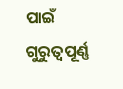ପାଇଁ ଗୁରୁତ୍ୱପୂର୍ଣ୍ଣ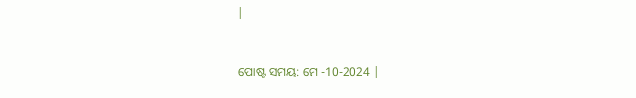|


ପୋଷ୍ଟ ସମୟ: ମେ -10-2024 |